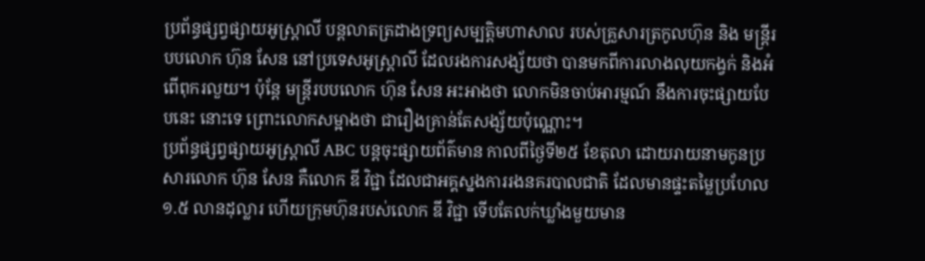ប្រព័ន្ធផ្សព្វផ្សាយអូស្ត្រាលី បន្តលាតត្រដាងទ្រព្យសម្បត្តិមហាសាល របស់គ្រួសារត្រកូលហ៊ុន និង មន្ត្រីរបបលោក ហ៊ុន សែន នៅប្រទេសអូស្ត្រាលី ដែលរងការសង្ស័យថា បានមកពីការលាងលុយកង្វក់ និងអំពើពុករលួយ។ ប៉ុន្តែ មន្ត្រីរបបលោក ហ៊ុន សែន អះអាងថា លោកមិនចាប់អារម្មណ៍ នឹងការចុះផ្សាយបែបនេះ នោះទេ ព្រោះលោកសម្អាងថា ជារឿងគ្រាន់តែសង្ស័យប៉ុណ្ណោះ។
ប្រព័ន្ធផ្សព្វផ្សាយអូស្ត្រាលី ABC បន្តចុះផ្សាយព័ត៌មាន កាលពីថ្ងៃទី២៥ ខែតុលា ដោយរាយនាមកូនប្រសារលោក ហ៊ុន សែន គឺលោក ឌី វិជ្ជា ដែលជាអគ្គស្នងការរងនគរបាលជាតិ ដែលមានផ្ទះតម្លៃប្រហែល ១.៥ លានដុល្លារ ហើយក្រុមហ៊ុនរបស់លោក ឌី វិជ្ជា ទើបតែលក់ឃ្លាំងមួយមាន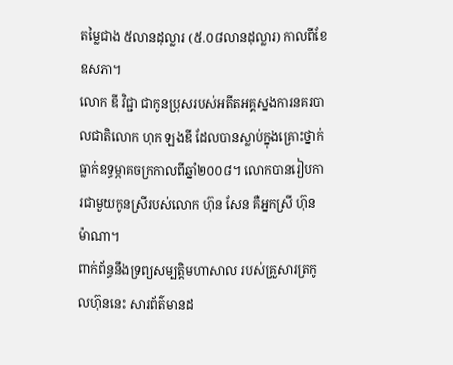តម្លៃជាង ៥លានដុល្លារ (៥.០៨លានដុល្លារ) កាលពីខែឧសភា។
លោក ឌី វិជ្ជា ជាកូនប្រុសរបស់អតីតអគ្គស្នងការនគរបាលជាតិលោក ហុក ឡងឌី ដែលបានស្លាប់ក្នុងគ្រោះថ្នាក់ ធ្លាក់ឧទ្ធម្ភាគចក្រកាលពីឆ្នាំ២០០៨។ លោកបានរៀបការជាមួយកូនស្រីរបស់លោក ហ៊ុន សែន គឺអ្នកស្រី ហ៊ុន ម៉ាណា។
ពាក់ព័ន្ធនឹងទ្រព្យសម្បត្តិមហាសាល របស់គ្រួសារត្រកូលហ៊ុននេះ សារព័ត៌មានដ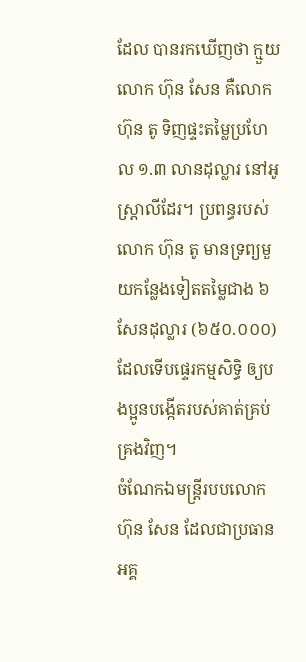ដែល បានរកឃើញថា ក្មួយលោក ហ៊ុន សែន គឺលោក ហ៊ុន តូ ទិញផ្ទះតម្លៃប្រហែល ១.៣ លានដុល្លារ នៅអូស្ត្រាលីដែរ។ ប្រពន្ធរបស់លោក ហ៊ុន តូ មានទ្រព្យមួយកន្លែងទៀតតម្លៃជាង ៦សែនដុល្លារ (៦៥០.០០០) ដែលទើបផ្ទេរកម្មសិទ្ធិ ឲ្យបងប្អូនបង្កើតរបស់គាត់គ្រប់គ្រងវិញ។
ចំណែកឯមន្ត្រីរបបលោក ហ៊ុន សែន ដែលជាប្រធានអគ្គ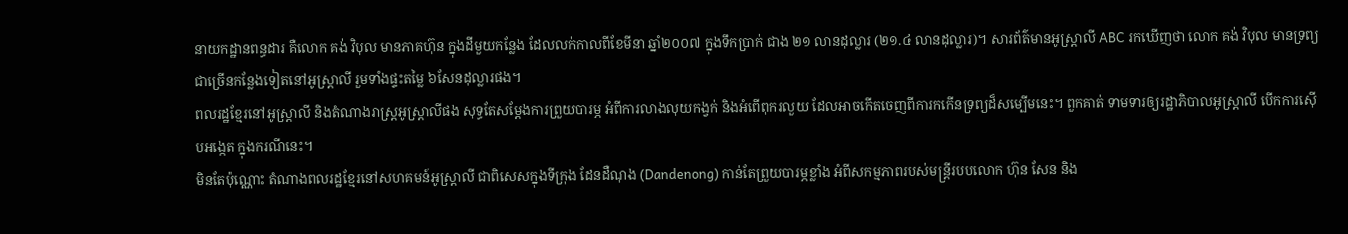នាយកដ្ឋានពន្ធដារ គឺលោក គង់ វិបុល មានភាគហ៊ុន ក្នុងដីមួយកន្លែង ដែលលក់កាលពីខែមីនា ឆ្នាំ២០០៧ ក្នុងទឹកប្រាក់ ជាង ២១ លានដុល្លារ (២១.៤ លានដុល្លារ)។ សារព័ត៌មានអូស្ត្រាលី ABC រកឃើញថា លោក គង់ វិបុល មានទ្រព្យជាច្រើនកន្លែងទៀតនៅអូស្ត្រាលី រួមទាំងផ្ទះតម្លៃ ៦សែនដុល្លារផង។
ពលរដ្ឋខ្មែរនៅអូស្ត្រាលី និងតំណាងរាស្ត្រអូស្ត្រាលីផង សុទ្ធតែសម្ដែងការព្រួយបារម្ភ អំពីការលាងលុយកង្វក់ និងអំពើពុករលួយ ដែលអាចកើតចេញពីការកកើនទ្រព្យដ៏សម្បើមនេះ។ ពួកគាត់ ទាមទារឲ្យរដ្ឋាភិបាលអូស្ត្រាលី បើកការស៊ើបអង្កេត ក្នុងករណីនេះ។
មិនតែប៉ុណ្ណោះ តំណាងពលរដ្ឋខ្មែរនៅសហគមន៍អូស្ត្រាលី ជាពិសេសក្នុងទីក្រុង ដែនដឺណុង (Dandenong) កាន់តែព្រួយបារម្ភខ្លាំង អំពីសកម្មភាពរបស់មន្ត្រីរបបលោក ហ៊ុន សែន និង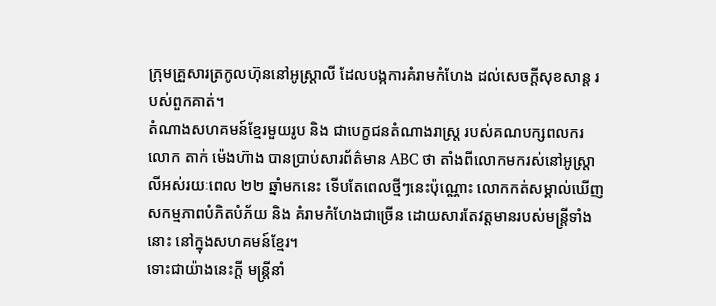ក្រុមគ្រួសារត្រកូលហ៊ុននៅអូស្ត្រាលី ដែលបង្កការគំរាមកំហែង ដល់សេចក្តីសុខសាន្ត របស់ពួកគាត់។
តំណាងសហគមន៍ខ្មែរមួយរូប និង ជាបេក្ខជនតំណាងរាស្ត្រ របស់គណបក្សពលករ លោក តាក់ ម៉េងហ៊ាង បានប្រាប់សារព័ត៌មាន ABC ថា តាំងពីលោកមករស់នៅអូស្ត្រាលីអស់រយៈពេល ២២ ឆ្នាំមកនេះ ទើបតែពេលថ្មីៗនេះប៉ុណ្ណោះ លោកកត់សម្គាល់ឃើញសកម្មភាពបំភិតបំភ័យ និង គំរាមកំហែងជាច្រើន ដោយសារតែវត្តមានរបស់មន្ត្រីទាំងនោះ នៅក្នុងសហគមន៍ខ្មែរ។
ទោះជាយ៉ាងនេះក្តី មន្ត្រីនាំ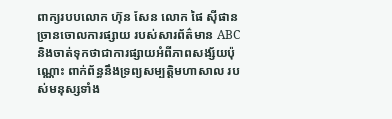ពាក្យរបបលោក ហ៊ុន សែន លោក ផៃ ស៊ីផាន ច្រានចោលការផ្សាយ របស់សារព័ត៌មាន ABC និងចាត់ទុកថាជាការផ្សាយអំពីភាពសង្ស័យប៉ុណ្ណោះ ពាក់ព័ន្ធនឹងទ្រព្យសម្បត្តិមហាសាល របស់មនុស្សទាំង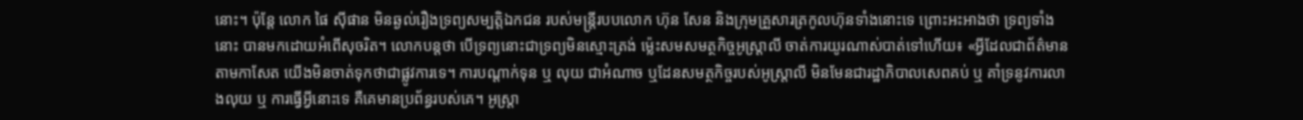នោះ។ ប៉ុន្តែ លោក ផៃ ស៊ីផាន មិនឆ្ងល់រឿងទ្រព្យសម្បត្តិឯកជន របស់មន្ត្រីរបបលោក ហ៊ុន សែន និងក្រុមគ្រួសារត្រកូលហ៊ុនទាំងនោះទេ ព្រោះអះអាងថា ទ្រព្យទាំងនោះ បានមកដោយអំពើសុចរិត។ លោកបន្តថា បើទ្រព្យនោះជាទ្រព្យមិនស្មោះត្រង់ ម្ល៉េះសមសមត្ថកិច្ចអូស្ត្រាលី ចាត់ការយូរណាស់បាត់ទៅហើយ៖ «អ្វីដែលជាព័ត៌មានតាមកាសែត យើងមិនចាត់ទុកថាជាផ្លូវការទេ។ ការបណ្ដាក់ទុន ឬ លុយ ជាអំណាច ឬដែនសមត្ថកិច្ចរបស់អូស្ត្រាលី មិនមែនជារដ្ឋាភិបាលសេពគប់ ឬ គាំទ្រនូវការលាងលុយ ឬ ការធ្វើអ្វីនោះទេ គឺគេមានប្រព័ន្ធរបស់គេ។ អូស្ត្រា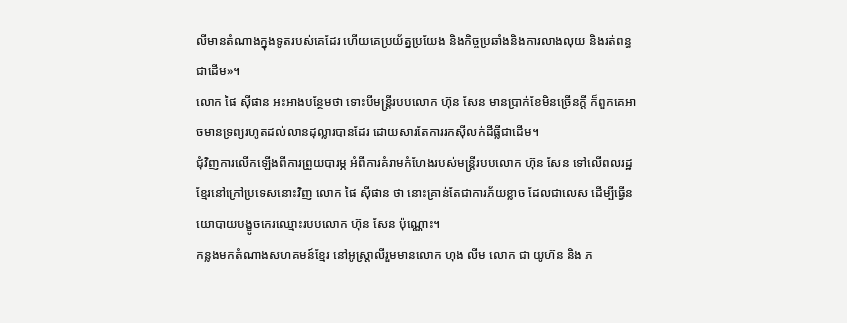លីមានតំណាងក្នុងទូតរបស់គេដែរ ហើយគេប្រយ័ត្នប្រយែង និងកិច្ចប្រឆាំងនិងការលាងលុយ និងរត់ពន្ធជាដើម»។
លោក ផៃ ស៊ីផាន អះអាងបន្ថែមថា ទោះបីមន្ត្រីរបបលោក ហ៊ុន សែន មានប្រាក់ខែមិនច្រើនក្តី ក៏ពួកគេអាចមានទ្រព្យរហូតដល់លានដុល្លារបានដែរ ដោយសារតែការរកស៊ីលក់ដីធ្លីជាដើម។
ជុំវិញការលើកឡើងពីការព្រួយបារម្ភ អំពីការគំរាមកំហែងរបស់មន្ត្រីរបបលោក ហ៊ុន សែន ទៅលើពលរដ្ឋខ្មែរនៅក្រៅប្រទេសនោះវិញ លោក ផៃ ស៊ីផាន ថា នោះគ្រាន់តែជាការភ័យខ្លាច ដែលជាលេស ដើម្បីធ្វើនយោបាយបង្ខូចកេរឈ្មោះរបបលោក ហ៊ុន សែន ប៉ុណ្ណោះ។
កន្លងមកតំណាងសហគមន៍ខ្មែរ នៅអូស្ត្រាលីរួមមានលោក ហុង លីម លោក ជា យូហ៊ន និង ភ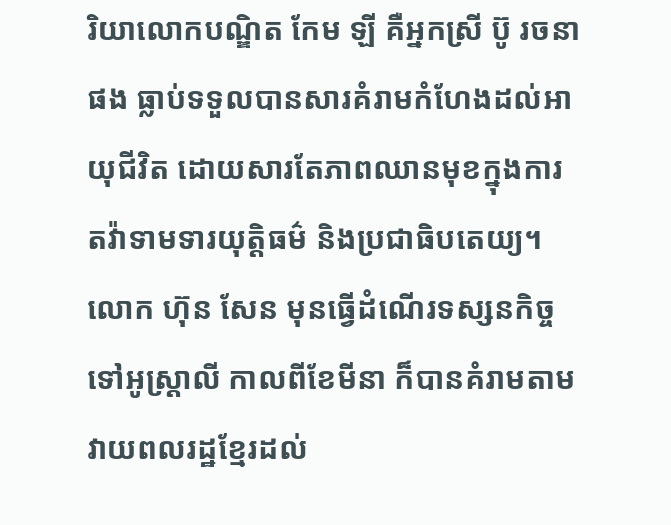រិយាលោកបណ្ឌិត កែម ឡី គឺអ្នកស្រី ប៊ូ រចនា ផង ធ្លាប់ទទួលបានសារគំរាមកំហែងដល់អាយុជីវិត ដោយសារតែភាពឈានមុខក្នុងការតវ៉ាទាមទារយុត្តិធម៌ និងប្រជាធិបតេយ្យ។ លោក ហ៊ុន សែន មុនធ្វើដំណើរទស្សនកិច្ចទៅអូស្ត្រាលី កាលពីខែមីនា ក៏បានគំរាមតាមវាយពលរដ្ឋខ្មែរដល់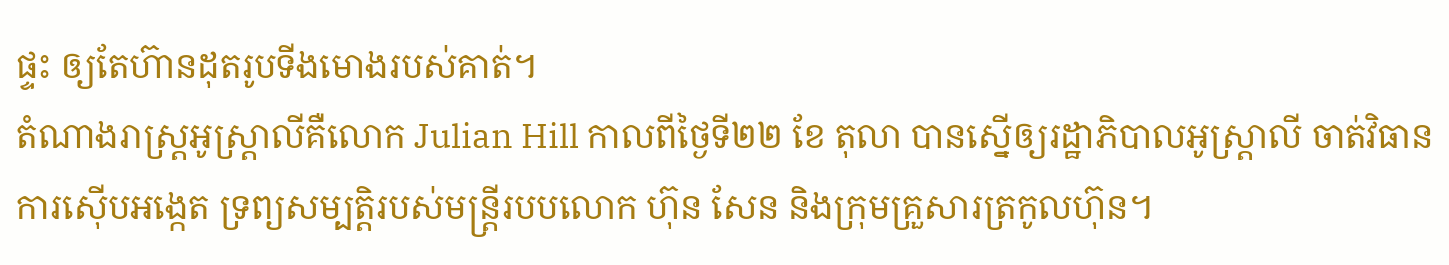ផ្ទះ ឲ្យតែហ៊ានដុតរូបទីងមោងរបស់គាត់។
តំណាងរាស្ត្រអូស្ត្រាលីគឺលោក Julian Hill កាលពីថ្ងៃទី២២ ខែ តុលា បានស្នើឲ្យរដ្ឋាភិបាលអូស្ត្រាលី ចាត់វិធានការស៊ើបអង្កេត ទ្រព្យសម្បត្តិរបស់មន្ត្រីរបបលោក ហ៊ុន សែន និងក្រុមគ្រួសារត្រកូលហ៊ុន។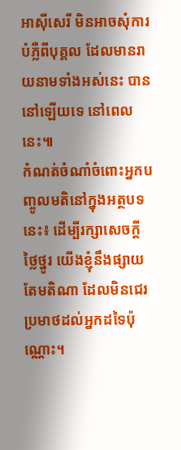អាស៊ីសេរី មិនអាចសុំការបំភ្លឺពីបុគ្គល ដែលមានរាយនាមទាំងអស់នេះ បាននៅឡើយទេ នៅពេលនេះ៕
កំណត់ចំណាំចំពោះអ្នកបញ្ចូលមតិនៅក្នុងអត្ថបទនេះ៖ ដើម្បីរក្សាសេចក្ដីថ្លៃថ្នូរ យើងខ្ញុំនឹងផ្សាយតែមតិណា ដែលមិនជេរប្រមាថដល់អ្នកដទៃប៉ុណ្ណោះ។